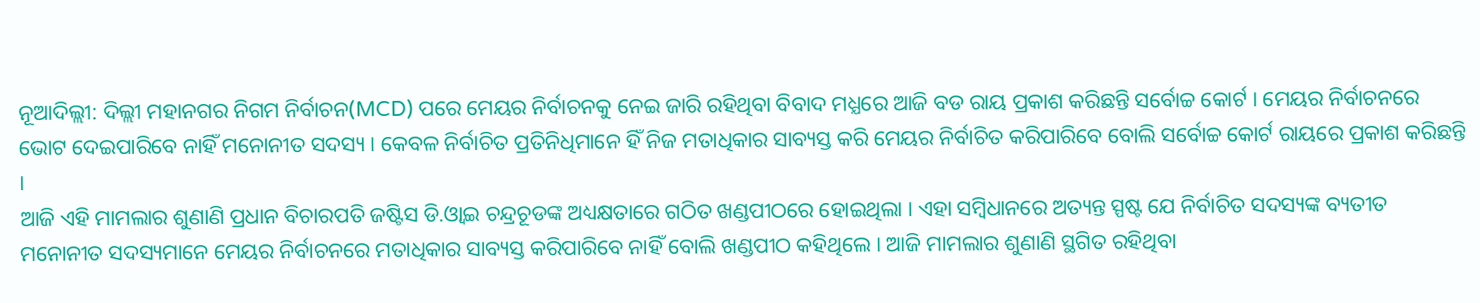ନୂଆଦିଲ୍ଲୀ: ଦିଲ୍ଲୀ ମହାନଗର ନିଗମ ନିର୍ବାଚନ(MCD) ପରେ ମେୟର ନିର୍ବାଚନକୁ ନେଇ ଜାରି ରହିଥିବା ବିବାଦ ମଧ୍ଯରେ ଆଜି ବଡ ରାୟ ପ୍ରକାଶ କରିଛନ୍ତି ସର୍ବୋଚ୍ଚ କୋର୍ଟ । ମେୟର ନିର୍ବାଚନରେ ଭୋଟ ଦେଇପାରିବେ ନାହିଁ ମନୋନୀତ ସଦସ୍ୟ । କେବଳ ନିର୍ବାଚିତ ପ୍ରତିନିଧିମାନେ ହିଁ ନିଜ ମତାଧିକାର ସାବ୍ୟସ୍ତ କରି ମେୟର ନିର୍ବାଚିତ କରିପାରିବେ ବୋଲି ସର୍ବୋଚ୍ଚ କୋର୍ଟ ରାୟରେ ପ୍ରକାଶ କରିଛନ୍ତି ।
ଆଜି ଏହି ମାମଲାର ଶୁଣାଣି ପ୍ରଧାନ ବିଚାରପତି ଜଷ୍ଟିସ ଡି.ଓ୍ବାଇ ଚନ୍ଦ୍ରଚୂଡଙ୍କ ଅଧ୍ୟକ୍ଷତାରେ ଗଠିତ ଖଣ୍ଡପୀଠରେ ହୋଇଥିଲା । ଏହା ସମ୍ବିଧାନରେ ଅତ୍ୟନ୍ତ ସ୍ପଷ୍ଟ ଯେ ନିର୍ବାଚିତ ସଦସ୍ୟଙ୍କ ବ୍ୟତୀତ ମନୋନୀତ ସଦସ୍ୟମାନେ ମେୟର ନିର୍ବାଚନରେ ମତାଧିକାର ସାବ୍ୟସ୍ତ କରିପାରିବେ ନାହିଁ ବୋଲି ଖଣ୍ଡପୀଠ କହିଥିଲେ । ଆଜି ମାମଲାର ଶୁଣାଣି ସ୍ଥଗିତ ରହିଥିବା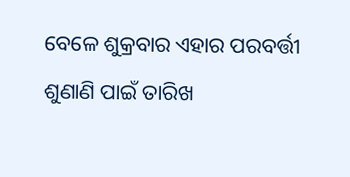ବେଳେ ଶୁକ୍ରବାର ଏହାର ପରବର୍ତ୍ତୀ ଶୁଣାଣି ପାଇଁ ତାରିଖ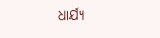ଧାର୍ଯ୍ୟ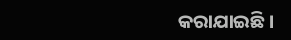କରାଯାଇଛି ।